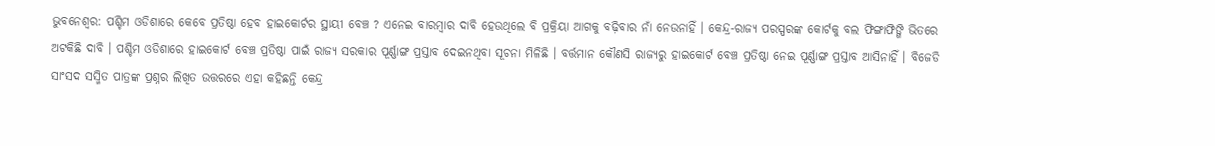ଭୁବନେଶ୍ବର: ପଶ୍ଚିମ ଓଡିଶାରେ କେବେ ପ୍ରତିଷ୍ଠା ହେବ ହାଇକୋର୍ଟର ସ୍ଥାୟୀ ବେଞ୍ଚ ? ଏନେଇ ବାରମ୍ବାର ଦାବି ହେଉଥିଲେ ବି ପ୍ରକ୍ରିୟା ଆଗକୁ ବଢ଼ିବାର ନାଁ ନେଉନାହିଁ । କେନ୍ଦ୍ର-ରାଜ୍ୟ ପରସ୍ପରଙ୍କ କୋର୍ଟକୁ ବଲ ଫିଙ୍ଗାଫିଙ୍ଗି ଭିତରେ ଅଟକିଛି ଦାବି । ପଶ୍ଚିମ ଓଡିଶାରେ ହାଇକୋର୍ଟ ବେଞ୍ଚ ପ୍ରତିଷ୍ଠା ପାଇଁ ରାଜ୍ୟ ସରକାର ପୂର୍ଣ୍ଣାଙ୍ଗ ପ୍ରସ୍ତାବ ଦେଇନଥିବା ସୂଚନା ମିଳିଛି । ବର୍ତ୍ତମାନ କୌଣସି ରାଜ୍ୟରୁ ହାଇକୋର୍ଟ ବେଞ୍ଚ ପ୍ରତିଷ୍ଠା ନେଇ ପୂର୍ଣ୍ଣାଙ୍ଗ ପ୍ରସ୍ତାବ ଆସିନାହିଁ । ବିଜେଡି ସାଂସଦ ସସ୍ମିତ ପାତ୍ରଙ୍କ ପ୍ରଶ୍ନର ଲିଖିତ ଉତ୍ତରରେ ଏହା କହିଛନ୍ତି କେନ୍ଦ୍ର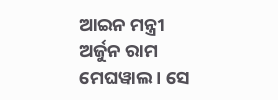ଆଇନ ମନ୍ତ୍ରୀ ଅର୍ଜୁନ ରାମ ମେଘୱାଲ । ସେ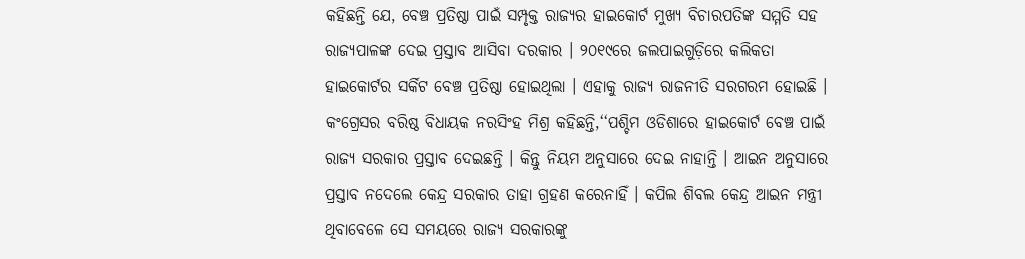କହିଛନ୍ତି ଯେ, ବେଞ୍ଚ ପ୍ରତିଷ୍ଠା ପାଇଁ ସମ୍ପୃକ୍ତ ରାଜ୍ୟର ହାଇକୋର୍ଟ ମୁଖ୍ୟ ବିଚାରପତିଙ୍କ ସମ୍ମତି ସହ ରାଜ୍ୟପାଳଙ୍କ ଦେଇ ପ୍ରସ୍ତାବ ଆସିବା ଦରକାର । ୨୦୧୯ରେ ଜଲପାଇଗୁଡ଼ିରେ କଲିକତା ହାଇକୋର୍ଟର ସର୍କିଟ ବେଞ୍ଚ ପ୍ରତିଷ୍ଠା ହୋଇଥିଲା । ଏହାକୁ ରାଜ୍ୟ ରାଜନୀତି ସରଗରମ ହୋଇଛି ।
କଂଗ୍ରେସର ବରିଷ୍ଠ ବିଧାୟକ ନରସିଂହ ମିଶ୍ର କହିଛନ୍ତି,‘‘ପଶ୍ଚିମ ଓଡିଶାରେ ହାଇକୋର୍ଟ ବେଞ୍ଚ ପାଇଁ ରାଜ୍ୟ ସରକାର ପ୍ରସ୍ତାବ ଦେଇଛନ୍ତି । କିନ୍ତୁ ନିୟମ ଅନୁସାରେ ଦେଇ ନାହାନ୍ତି । ଆଇନ ଅନୁସାରେ ପ୍ରସ୍ତାବ ନଦେଲେ କେନ୍ଦ୍ର ସରକାର ତାହା ଗ୍ରହଣ କରେନାହିଁ । କପିଲ ଶିବଲ କେନ୍ଦ୍ର ଆଇନ ମନ୍ତ୍ରୀ ଥିବାବେଳେ ସେ ସମୟରେ ରାଜ୍ୟ ସରକାରଙ୍କୁ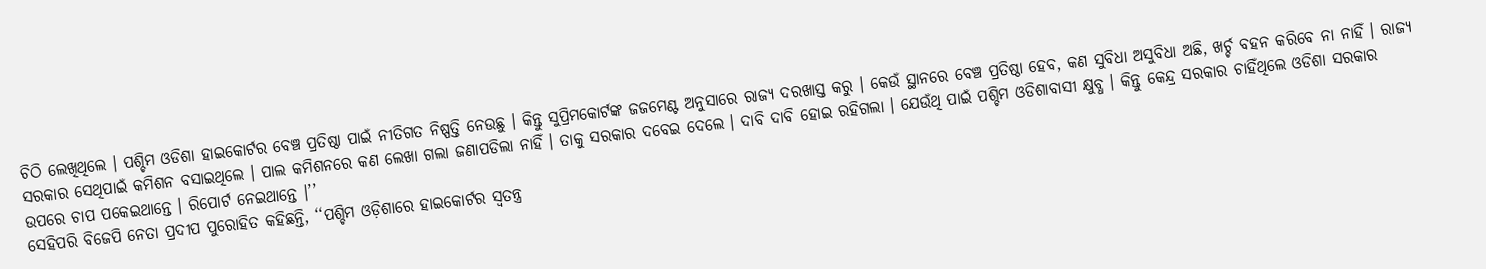ଚିଠି ଲେଖିଥିଲେ । ପଶ୍ଚିମ ଓଡିଶା ହାଇକୋର୍ଟର ବେଞ୍ଚ ପ୍ରତିଷ୍ଠା ପାଇଁ ନୀତିଗତ ନିଷ୍ପତ୍ତି ନେଉଛୁ । କିନ୍ତୁ ସୁପ୍ରିମକୋର୍ଟଙ୍କ ଜଜମେଣ୍ଟ ଅନୁସାରେ ରାଜ୍ୟ ଦରଖାସ୍ତ କରୁ । କେଉଁ ସ୍ଥାନରେ ବେଞ୍ଚ ପ୍ରତିଷ୍ଠା ହେବ, କଣ ସୁବିଧା ଅସୁବିଧା ଅଛି, ଖର୍ଚ୍ଚ ବହନ କରିବେ ନା ନାହିଁ । ରାଜ୍ୟ ସରକାର ସେଥିପାଇଁ କମିଶନ ବସାଇଥିଲେ । ପାଲ କମିଶନରେ କଣ ଲେଖା ଗଲା ଜଣାପଡିଲା ନାହିଁ । ତାକୁ ସରକାର ଦବେଇ ଦେଲେ । ଦାବି ଦାବି ହୋଇ ରହିଗଲା । ଯେଉଁଥି ପାଇଁ ପଶ୍ଚିମ ଓଡିଶାବାସୀ କ୍ଷୁବ୍ଧ । କିନ୍ତୁ କେନ୍ଦ୍ର ସରକାର ଚାହିଁଥିଲେ ଓଡିଶା ସରକାର ଉପରେ ଚାପ ପକେଇଥାନ୍ତେ । ରିପୋର୍ଟ ନେଇଥାନ୍ତେ ।’’
ସେହିପରି ବିଜେପି ନେତା ପ୍ରଦୀପ ପୁରୋହିତ କହିଛନ୍ତି, ‘‘ପଶ୍ଚିମ ଓଡ଼ିଶାରେ ହାଇକୋର୍ଟର ସ୍ବତନ୍ତ୍ର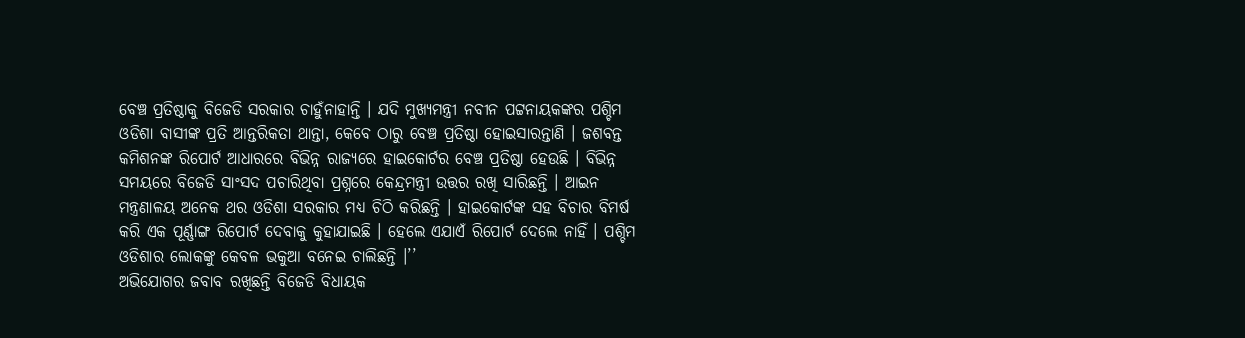ବେଞ୍ଚ ପ୍ରତିଷ୍ଠାକୁ ବିଜେଡି ସରକାର ଚାହୁଁନାହାନ୍ତି । ଯଦି ମୁଖ୍ୟମନ୍ତ୍ରୀ ନବୀନ ପଟ୍ଟନାୟକଙ୍କର ପଶ୍ଚିମ ଓଡିଶା ବାସୀଙ୍କ ପ୍ରତି ଆନ୍ତରିକତା ଥାନ୍ତା, କେବେ ଠାରୁ ବେଞ୍ଚ ପ୍ରତିଷ୍ଠା ହୋଇସାରନ୍ତାଣି । ଜଶବନ୍ତ କମିଶନଙ୍କ ରିପୋର୍ଟ ଆଧାରରେ ବିଭିନ୍ନ ରାଜ୍ୟରେ ହାଇକୋର୍ଟର ବେଞ୍ଚ ପ୍ରତିଷ୍ଠା ହେଉଛି । ବିଭିନ୍ନ ସମୟରେ ବିଜେଡି ସାଂସଦ ପଚାରିଥିବା ପ୍ରଶ୍ନରେ କେନ୍ଦ୍ରମନ୍ତ୍ରୀ ଉତ୍ତର ରଖି ସାରିଛନ୍ତି । ଆଇନ ମନ୍ତ୍ରଣାଳୟ ଅନେକ ଥର ଓଡିଶା ସରକାର ମଧ୍ୟ ଚିଠି କରିଛନ୍ତି । ହାଇକୋର୍ଟଙ୍କ ସହ ବିଚାର ବିମର୍ଷ କରି ଏକ ପୂର୍ଣ୍ଣାଙ୍ଗ ରିପୋର୍ଟ ଦେବାକୁ କୁହାଯାଇଛି । ହେଲେ ଏଯାଏଁ ରିପୋର୍ଟ ଦେଲେ ନାହିଁ । ପଶ୍ଚିମ ଓଡିଶାର ଲୋକଙ୍କୁ କେବଳ ଭକୁଆ ବନେଇ ଚାଲିଛନ୍ତି ।’’
ଅଭିଯୋଗର ଜବାବ ରଖିଛନ୍ତି ବିଜେଡି ବିଧାୟକ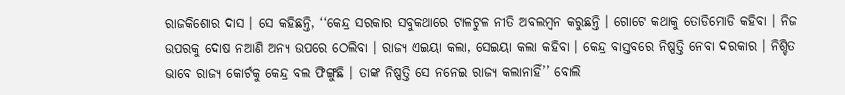ରାଜକିଶୋର ଦାସ । ସେ କହିଛନ୍ତି, ‘‘କେନ୍ଦ୍ର ସରକାର ସବୁକଥାରେ ଟାଳଟୁଳ ନୀତି ଅବଲମ୍ବନ କରୁଛନ୍ତି । ଗୋଟେ କଥାକୁ ତୋଡିମୋଡି କହିବା । ନିଜ ଉପରକୁ ଦୋଷ ନଆଣି ଅନ୍ୟ ଉପରେ ଠେଲିବା । ରାଜ୍ୟ ଏଇୟା କଲା, ସେଇୟା କଲା କହିବା । କେନ୍ଦ୍ର ବାସ୍ତବରେ ନିଷ୍ପତ୍ତି ନେବା ଦରକାର । ନିଶ୍ଚିତ ଭାବେ ରାଜ୍ୟ କୋର୍ଟକୁ କେନ୍ଦ୍ର ବଲ ଫିଙ୍ଗୁଛି । ତାଙ୍କ ନିଷ୍ପତ୍ତି ସେ ନନେଇ ରାଜ୍ୟ କଲାନାହିଁ’’ ବୋଲି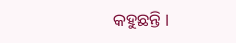କହୁଛନ୍ତି ।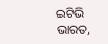ଇଟିଭି ଭାରତ,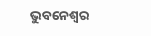ଭୁବନେଶ୍ବର